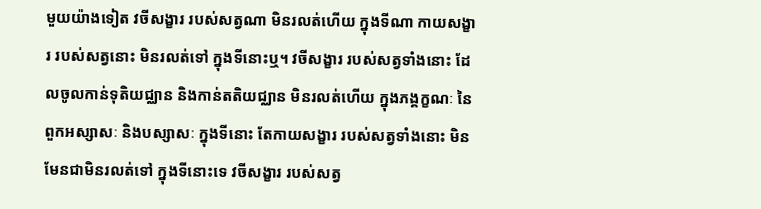មួយយ៉ាងទៀត វចីសង្ខារ របស់សត្វណា មិនរលត់ហើយ ក្នុងទីណា កាយសង្ខារ របស់សត្វនោះ មិនរលត់ទៅ ក្នុងទីនោះឬ។ វចីសង្ខារ របស់សត្វទាំងនោះ ដែលចូលកាន់ទុតិយជ្ឈាន និងកាន់តតិយជ្ឈាន មិនរលត់ហើយ ក្នុងភង្គក្ខណៈ នៃពួកអស្សាសៈ និងបស្សាសៈ ក្នុងទីនោះ តែកាយសង្ខារ របស់សត្វទាំងនោះ មិនមែនជាមិនរលត់ទៅ ក្នុងទីនោះទេ វចីសង្ខារ របស់សត្វ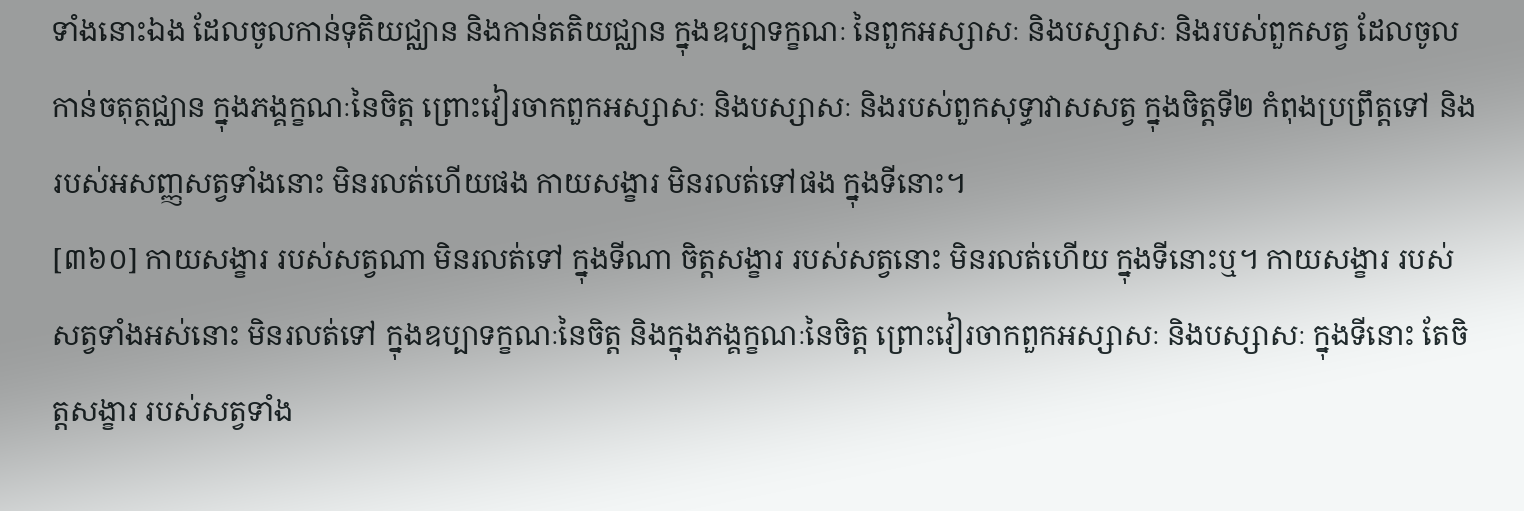ទាំងនោះឯង ដែលចូលកាន់ទុតិយជ្ឈាន និងកាន់តតិយជ្ឈាន ក្នុងឧប្បាទក្ខណៈ នៃពួកអស្សាសៈ និងបស្សាសៈ និងរបស់ពួកសត្វ ដែលចូលកាន់ចតុត្ថជ្ឈាន ក្នុងភង្គក្ខណៈនៃចិត្ត ព្រោះវៀរចាកពួកអស្សាសៈ និងបស្សាសៈ និងរបស់ពួកសុទ្ធាវាសសត្វ ក្នុងចិត្តទី២ កំពុងប្រព្រឹត្តទៅ និងរបស់អសញ្ញសត្វទាំងនោះ មិនរលត់ហើយផង កាយសង្ខារ មិនរលត់ទៅផង ក្នុងទីនោះ។
[៣៦០] កាយសង្ខារ របស់សត្វណា មិនរលត់ទៅ ក្នុងទីណា ចិត្តសង្ខារ របស់សត្វនោះ មិនរលត់ហើយ ក្នុងទីនោះឬ។ កាយសង្ខារ របស់សត្វទាំងអស់នោះ មិនរលត់ទៅ ក្នុងឧប្បាទក្ខណៈនៃចិត្ត និងក្នុងភង្គក្ខណៈនៃចិត្ត ព្រោះវៀរចាកពួកអស្សាសៈ និងបស្សាសៈ ក្នុងទីនោះ តែចិត្តសង្ខារ របស់សត្វទាំង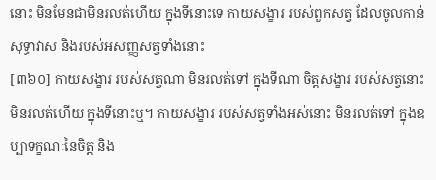នោះ មិនមែនជាមិនរលត់ហើយ ក្នុងទីនោះទេ កាយសង្ខារ របស់ពួកសត្វ ដែលចូលកាន់សុទ្ធាវាស និងរបស់អសញ្ញសត្វទាំងនោះ
[៣៦០] កាយសង្ខារ របស់សត្វណា មិនរលត់ទៅ ក្នុងទីណា ចិត្តសង្ខារ របស់សត្វនោះ មិនរលត់ហើយ ក្នុងទីនោះឬ។ កាយសង្ខារ របស់សត្វទាំងអស់នោះ មិនរលត់ទៅ ក្នុងឧប្បាទក្ខណៈនៃចិត្ត និង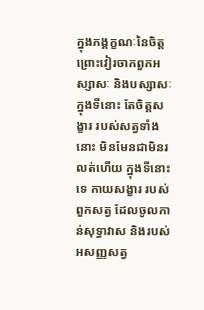ក្នុងភង្គក្ខណៈនៃចិត្ត ព្រោះវៀរចាកពួកអស្សាសៈ និងបស្សាសៈ ក្នុងទីនោះ តែចិត្តសង្ខារ របស់សត្វទាំងនោះ មិនមែនជាមិនរលត់ហើយ ក្នុងទីនោះទេ កាយសង្ខារ របស់ពួកសត្វ ដែលចូលកាន់សុទ្ធាវាស និងរបស់អសញ្ញសត្វ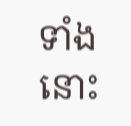ទាំងនោះ